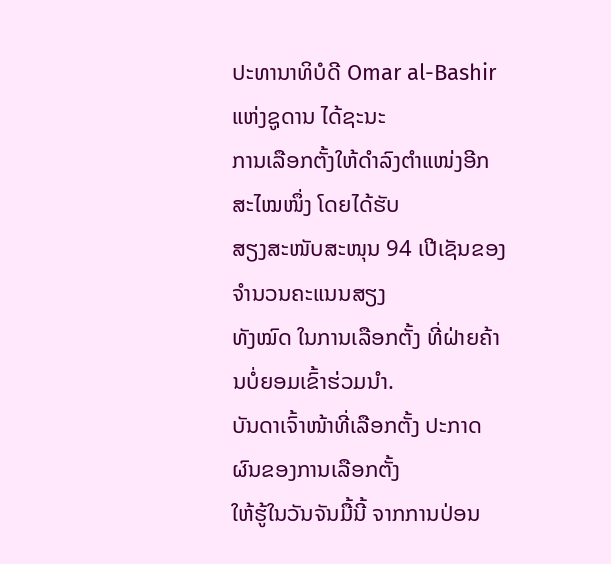ປະທານາທິບໍດີ Omar al-Bashir ແຫ່ງຊູດານ ໄດ້ຊະນະ
ການເລືອກຕັ້ງໃຫ້ດຳລົງຕຳແໜ່ງອີກສະໄໝໜຶ່ງ ໂດຍໄດ້ຮັບ
ສຽງສະໜັບສະໜຸນ 94 ເປີເຊັນຂອງຈຳນວນຄະແນນສຽງ
ທັງໝົດ ໃນການເລືອກຕັ້ງ ທີ່ຝ່າຍຄ້ານບໍ່ຍອມເຂົ້າຮ່ວມນຳ.
ບັນດາເຈົ້າໜ້າທີ່ເລືອກຕັ້ງ ປະກາດຜົນຂອງການເລືອກຕັ້ງ
ໃຫ້ຮູ້ໃນວັນຈັນມື້ນີ້ ຈາກການປ່ອນ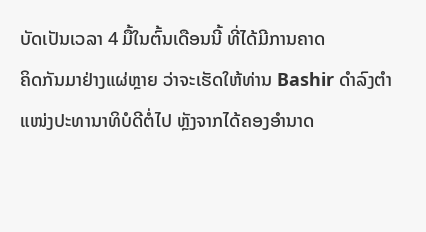ບັດເປັນເວລາ 4 ມື້ໃນຕົ້ນເດືອນນີ້ ທີ່ໄດ້ມີການຄາດ
ຄິດກັນມາຢ່າງແຜ່ຫຼາຍ ວ່າຈະເຮັດໃຫ້ທ່ານ Bashir ດຳລົງຕຳແໜ່ງປະທານາທິບໍດີຕໍ່ໄປ ຫຼັງຈາກໄດ້ຄອງອຳນາດ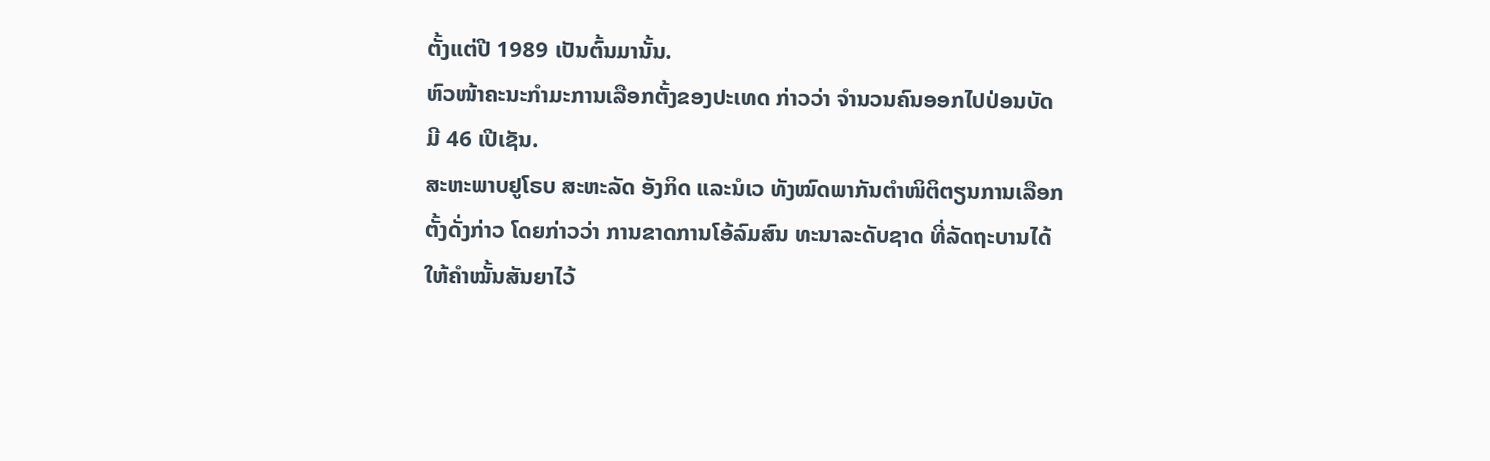ຕັ້ງແຕ່ປີ 1989 ເປັນຕົ້ນມານັ້ນ.
ຫົວໜ້າຄະນະກຳມະການເລືອກຕັ້ງຂອງປະເທດ ກ່າວວ່າ ຈຳນວນຄົນອອກໄປປ່ອນບັດ
ມີ 46 ເປີເຊັນ.
ສະຫະພາບຢູໂຣບ ສະຫະລັດ ອັງກິດ ແລະນໍເວ ທັງໝົດພາກັນຕຳໜິຕິຕຽນການເລືອກ
ຕັ້ງດັ່ງກ່າວ ໂດຍກ່າວວ່າ ການຂາດການໂອ້ລົມສົນ ທະນາລະດັບຊາດ ທີ່ລັດຖະບານໄດ້
ໃຫ້ຄຳໝັ້ນສັນຍາໄວ້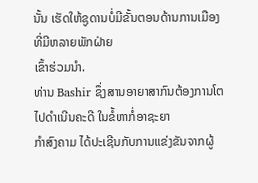ນັ້ນ ເຮັດໃຫ້ຊູດານບໍ່ມີຂັ້ນຕອນດ້ານການເມືອງ ທີ່ມີຫລາຍພັກຝ່າຍ
ເຂົ້າຮ່ວມນຳ.
ທ່ານ Bashir ຊຶ່ງສານອາຍາສາກົນຕ້ອງການໂຕໄປດຳເນີນຄະດີ ໃນຂໍ້ຫາກໍ່ອາຊະຍາ
ກຳສົງຄາມ ໄດ້ປະເຊີນກັບການແຂ່ງຂັນຈາກຜູ້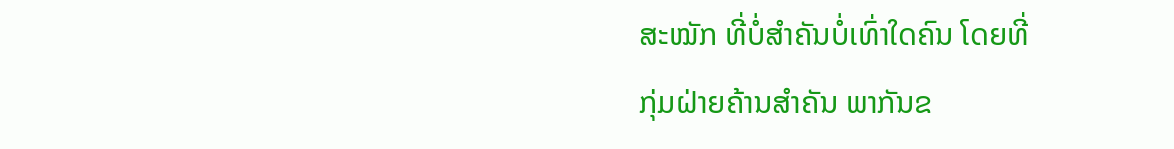ສະໝັກ ທີ່ບໍ່ສຳຄັນບໍ່ເທົ່າໃດຄົນ ໂດຍທີ່
ກຸ່ມຝ່າຍຄ້ານສຳຄັນ ພາກັນຂ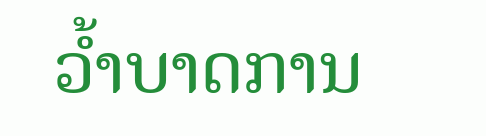ວ້ຳບາດການ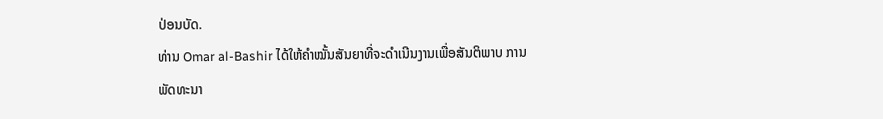ປ່ອນບັດ.
ທ່ານ Omar al-Bashir ໄດ້ໃຫ້ຄຳໝັ້ນສັນຍາທີ່ຈະດຳເນີນງານເພື່ອສັນຕິພາບ ການພັດທະນາ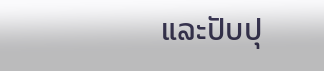ແລະປັບປຸ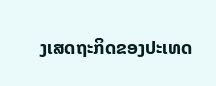ງເສດຖະກິດຂອງປະເທດ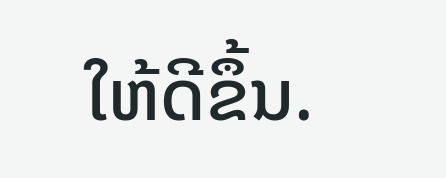ໃຫ້ດີຂຶ້ນ.